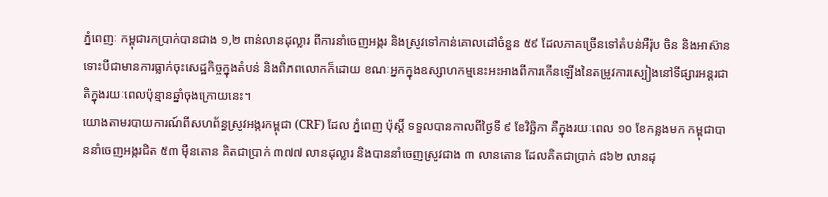ភ្នំពេញៈ កម្ពុជារកប្រាក់បានជាង ១,២ ពាន់លានដុល្លារ ពីការនាំចេញអង្ករ និងស្រូវទៅកាន់គោលដៅចំនួន ៥៩ ដែលភាគច្រើនទៅតំបន់អឺរ៉ុប ចិន និងអាស៊ាន ទោះបីជាមានការធ្លាក់ចុះសេដ្ឋកិច្ចក្នុងតំបន់ និងពិភពលោកក៏ដោយ ខណៈអ្នកក្នុងឧស្សាហកម្មនេះអះអាងពីការកើនឡើងនៃតម្រូវការស្បៀងនៅទីផ្សារអន្តរជាតិក្នុងរយៈពេលប៉ុន្មានឆ្នាំចុងក្រោយនេះ។
យោងតាមរបាយការណ៍ពីសហព័ន្ធស្រូវអង្ករកម្ពុជា (CRF) ដែល ភ្នំពេញ ប៉ុស្តិ៍ ទទួលបានកាលពីថ្ងៃទី ៩ ខែវិច្ឆិកា គឺក្នុងរយៈពេល ១០ ខែកន្លងមក កម្ពុជាបាននាំចេញអង្ករជិត ៥៣ ម៉ឺនតោន គិតជាប្រាក់ ៣៧៧ លានដុល្លារ និងបាននាំចេញស្រូវជាង ៣ លានតោន ដែលគិតជាប្រាក់ ៨៦២ លានដុ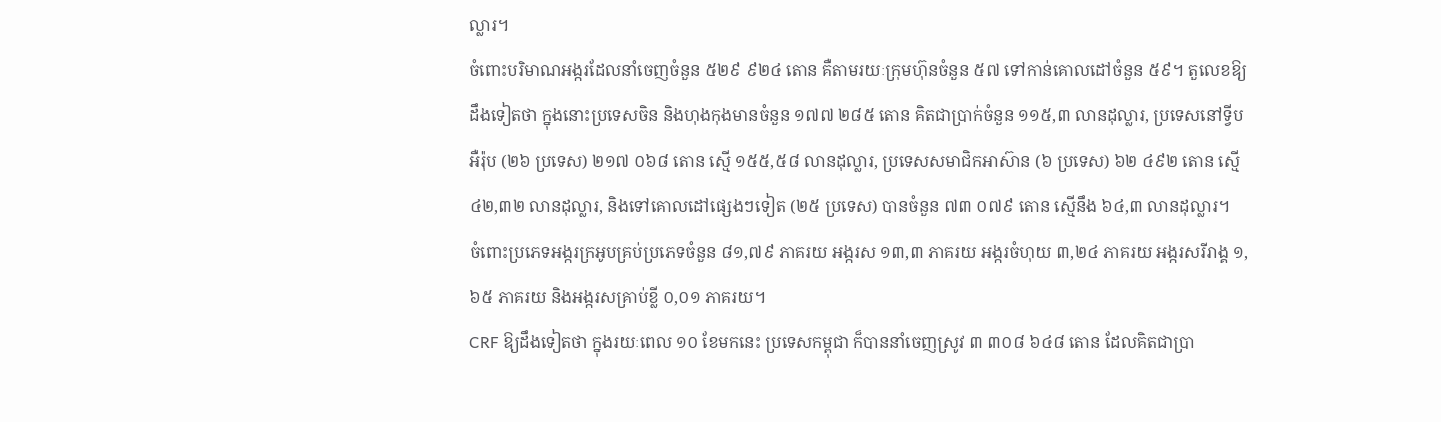ល្លារ។
ចំពោះបរិមាណអង្ករដែលនាំចេញចំនួន ៥២៩ ៩២៤ តោន គឺតាមរយៈក្រុមហ៊ុនចំនួន ៥៧ ទៅកាន់គោលដៅចំនួន ៥៩។ តួលេខឱ្យដឹងទៀតថា ក្នុងនោះប្រទេសចិន និងហុងកុងមានចំនួន ១៧៧ ២៨៥ តោន គិតជាប្រាក់ចំនួន ១១៥,៣ លានដុល្លារ, ប្រទេសនៅទ្វីបអឺរ៉ុប (២៦ ប្រទេស) ២១៧ ០៦៨ តោន ស្មើ ១៥៥,៥៨ លានដុល្លារ, ប្រទេសសមាជិកអាស៊ាន (៦ ប្រទេស) ៦២ ៤៩២ តោន ស្មើ ៤២,៣២ លានដុល្លារ, និងទៅគោលដៅផ្សេងៗទៀត (២៥ ប្រទេស) បានចំនួន ៧៣ ០៧៩ តោន ស្មើនឹង ៦៤,៣ លានដុល្លារ។
ចំពោះប្រភេទអង្ករក្រអូបគ្រប់ប្រភេទចំនួន ៨១,៧៩ ភាគរយ អង្ករស ១៣,៣ ភាគរយ អង្ករចំហុយ ៣,២៤ ភាគរយ អង្ករសរីរាង្គ ១,៦៥ ភាគរយ និងអង្ករសគ្រាប់ខ្លី ០,០១ ភាគរយ។
CRF ឱ្យដឹងទៀតថា ក្នុងរយៈពេល ១០ ខែមកនេះ ប្រទេសកម្ពុជា ក៏បាននាំចេញស្រូវ ៣ ៣០៨ ៦៤៨ តោន ដែលគិតជាប្រា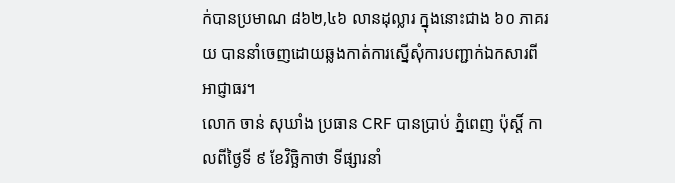ក់បានប្រមាណ ៨៦២,៤៦ លានដុល្លារ ក្នុងនោះជាង ៦០ ភាគរយ បាននាំចេញដោយឆ្លងកាត់ការស្នើសុំការបញ្ជាក់ឯកសារពីអាជ្ញាធរ។
លោក ចាន់ សុឃាំង ប្រធាន CRF បានប្រាប់ ភ្នំពេញ ប៉ុស្តិ៍ កាលពីថ្ងៃទី ៩ ខែវិច្ឆិកាថា ទីផ្សារនាំ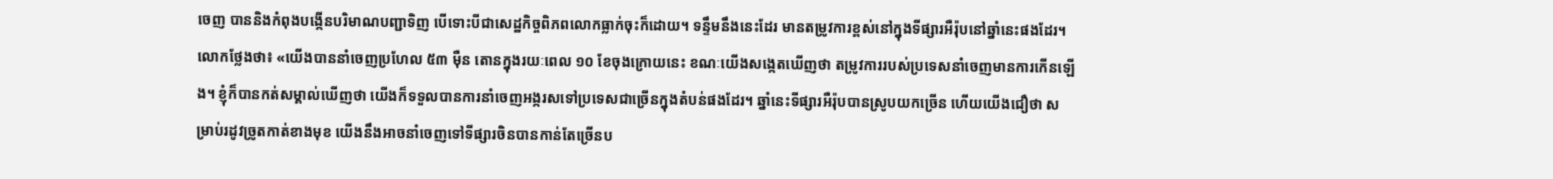ចេញ បាននិងកំពុងបង្កើនបរិមាណបញ្ជាទិញ បើទោះបីជាសេដ្ឋកិច្ចពិភពលោកធ្លាក់ចុះក៏ដោយ។ ទន្ទឹមនឹងនេះដែរ មានតម្រូវការខ្ពស់នៅក្នុងទីផ្សារអឺរ៉ុបនៅឆ្នាំនេះផងដែរ។
លោកថ្លែងថា៖ «យើងបាននាំចេញប្រហែល ៥៣ ម៉ឺន តោនក្នុងរយៈពេល ១០ ខែចុងក្រោយនេះ ខណៈយើងសង្កេតឃើញថា តម្រូវការរបស់ប្រទេសនាំចេញមានការកើនឡើង។ ខ្ញុំក៏បានកត់សម្គាល់ឃើញថា យើងក៏ទទួលបានការនាំចេញអង្ករសទៅប្រទេសជាច្រើនក្នុងតំបន់ផងដែរ។ ឆ្នាំនេះទីផ្សារអឺរ៉ុបបានស្រូបយកច្រើន ហើយយើងជឿថា សម្រាប់រដូវច្រូតកាត់ខាងមុខ យើងនឹងអាចនាំចេញទៅទីផ្សារចិនបានកាន់តែច្រើនប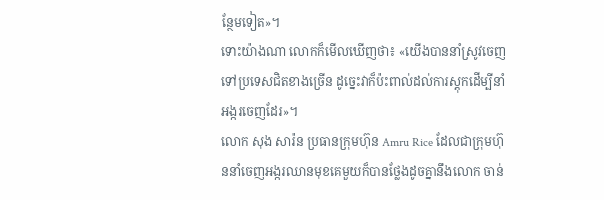ន្ថែមទៀត»។
ទោះយ៉ាងណា លោកក៏មើលឃើញថា៖ «យើងបាននាំស្រូវចេញទៅប្រទេសជិតខាងច្រើន ដូច្នេះវាក៏ប៉ះពាល់ដល់ការស្តុកដើម្បីនាំអង្ករចេញដែរ»។
លោក សុង សារ៉ន ប្រធានក្រុមហ៊ុន Amru Rice ដែលជាក្រុមហ៊ុននាំចេញអង្ករឈានមុខគេមួយក៏បានថ្លែងដូចគ្នានឹងលោក ចាន់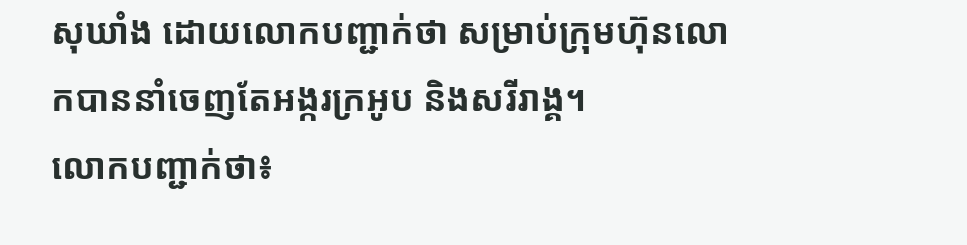សុឃាំង ដោយលោកបញ្ជាក់ថា សម្រាប់ក្រុមហ៊ុនលោកបាននាំចេញតែអង្ករក្រអូប និងសរីរាង្គ។
លោកបញ្ជាក់ថា៖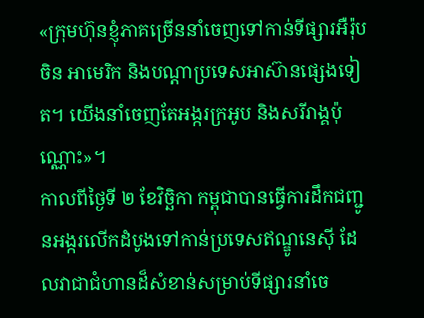«ក្រុមហ៊ុនខ្ញុំភាគច្រើននាំចេញទៅកាន់ទីផ្សារអឺរ៉ុប ចិន អាមេរិក និងបណ្តាប្រទេសអាស៊ានផ្សេងទៀត។ យើងនាំចេញតែអង្ករក្រអូប និងសរីរាង្គប៉ុណ្ណោះ»។
កាលពីថ្ងៃទី ២ ខែវិច្ឆិកា កម្ពុជាបានធ្វើការដឹកជញ្ជូនអង្ករលើកដំបូងទៅកាន់ប្រទេសឥណ្ឌូនេស៊ី ដែលវាជាជំហានដ៏សំខាន់សម្រាប់ទីផ្សារនាំចេ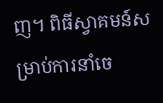ញ។ ពិធីស្វាគមន៍សម្រាប់ការនាំចេ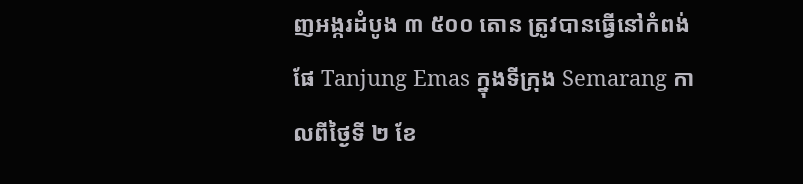ញអង្ករដំបូង ៣ ៥០០ តោន ត្រូវបានធ្វើនៅកំពង់ផែ Tanjung Emas ក្នុងទីក្រុង Semarang កាលពីថ្ងៃទី ២ ខែ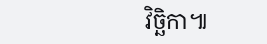វិច្ឆិកា៕